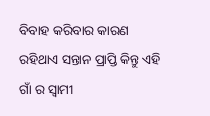ବିବାହ କରିବାର କାରଣ ରହିଥାଏ ସନ୍ତାନ ପ୍ରାପ୍ତି କିନ୍ତୁ ଏହି ଗାଁ ର ସ୍ୱାମୀ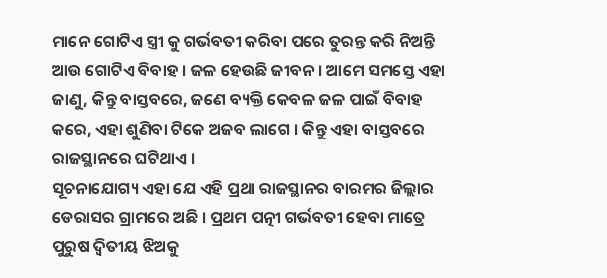ମାନେ ଗୋଟିଏ ସ୍ତ୍ରୀ କୁ ଗର୍ଭବତୀ କରିବା ପରେ ତୁରନ୍ତ କରି ନିଅନ୍ତି ଆଉ ଗୋଟିଏ ବିବାହ । ଜଳ ହେଉଛି ଜୀବନ । ଆମେ ସମସ୍ତେ ଏହା ଜାଣୁ, କିନ୍ତୁ ବାସ୍ତବରେ, ଜଣେ ବ୍ୟକ୍ତି କେବଳ ଜଳ ପାଇଁ ବିବାହ କରେ, ଏହା ଶୁଣିବା ଟିକେ ଅଜବ ଲାଗେ । କିନ୍ତୁ ଏହା ବାସ୍ତବରେ ରାଜସ୍ଥାନରେ ଘଟିଥାଏ ।
ସୂଚନାଯୋଗ୍ୟ ଏହା ଯେ ଏହି ପ୍ରଥା ରାଜସ୍ଥାନର ବାରମର ଜିଲ୍ଲାର ଡେରାସର ଗ୍ରାମରେ ଅଛି । ପ୍ରଥମ ପତ୍ନୀ ଗର୍ଭବତୀ ହେବା ମାତ୍ରେ ପୁରୁଷ ଦ୍ୱିତୀୟ ଝିଅକୁ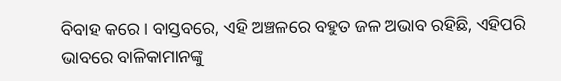ବିବାହ କରେ । ବାସ୍ତବରେ, ଏହି ଅଞ୍ଚଳରେ ବହୁତ ଜଳ ଅଭାବ ରହିଛି, ଏହିପରି ଭାବରେ ବାଳିକାମାନଙ୍କୁ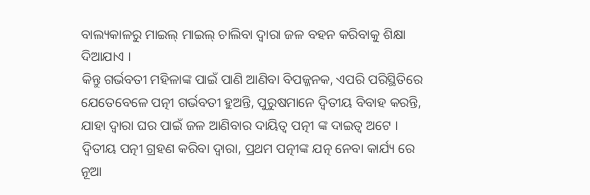ବାଲ୍ୟକାଳରୁ ମାଇଲ୍ ମାଇଲ୍ ଚାଲିବା ଦ୍ୱାରା ଜଳ ବହନ କରିବାକୁ ଶିକ୍ଷା ଦିଆଯାଏ ।
କିନ୍ତୁ ଗର୍ଭବତୀ ମହିଳାଙ୍କ ପାଇଁ ପାଣି ଆଣିବା ବିପଜ୍ଜନକ, ଏପରି ପରିସ୍ଥିତିରେ ଯେତେବେଳେ ପତ୍ନୀ ଗର୍ଭବତୀ ହୁଅନ୍ତି, ପୁରୁଷମାନେ ଦ୍ୱିତୀୟ ବିବାହ କରନ୍ତି, ଯାହା ଦ୍ୱାରା ଘର ପାଇଁ ଜଳ ଆଣିବାର ଦାୟିତ୍ୱ ପତ୍ନୀ ଙ୍କ ଦାଇତ୍ୱ ଅଟେ । ଦ୍ୱିତୀୟ ପତ୍ନୀ ଗ୍ରହଣ କରିବା ଦ୍ୱାରା, ପ୍ରଥମ ପତ୍ନୀଙ୍କ ଯତ୍ନ ନେବା କାର୍ଯ୍ୟ ରେ ନୂଆ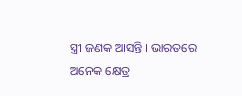ସ୍ତ୍ରୀ ଜଣକ ଆସନ୍ତି । ଭାରତରେ ଅନେକ କ୍ଷେତ୍ର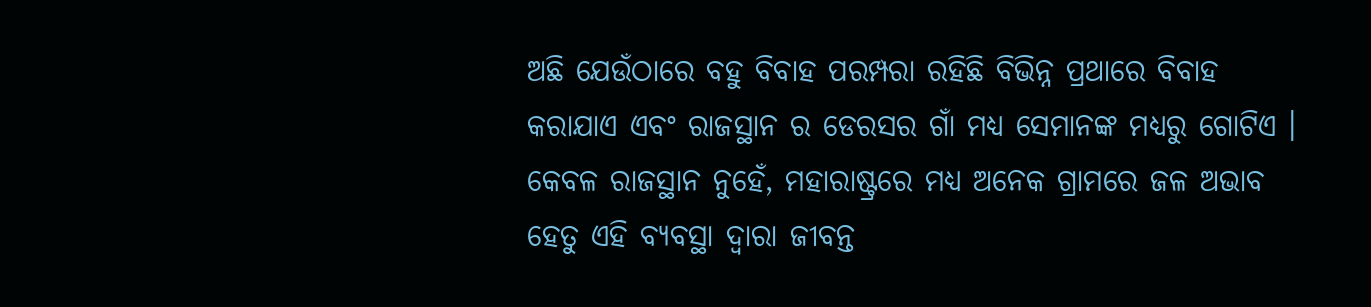ଅଛି ଯେଉଁଠାରେ ବହୁ ବିବାହ ପରମ୍ପରା ରହିଛି ବିଭିନ୍ନ ପ୍ରଥାରେ ବିବାହ କରାଯାଏ ଏବଂ ରାଜସ୍ଥାନ ର ଡେରସର ଗାଁ ମଧ୍ୟ ସେମାନଙ୍କ ମଧ୍ୟରୁ ଗୋଟିଏ ।
କେବଳ ରାଜସ୍ଥାନ ନୁହେଁ, ମହାରାଷ୍ଟ୍ରରେ ମଧ୍ୟ ଅନେକ ଗ୍ରାମରେ ଜଳ ଅଭାବ ହେତୁ ଏହି ବ୍ୟବସ୍ଥା ଦ୍ୱାରା ଜୀବନ୍ତ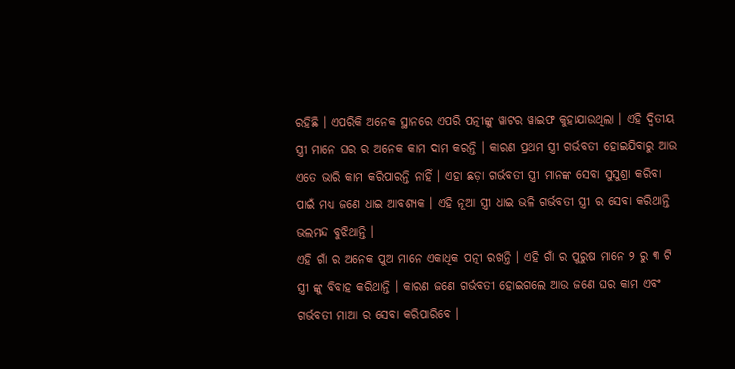ରହିଛି । ଏପରିକି ଅନେକ ସ୍ଥାନରେ ଏପରି ପତ୍ନୀଙ୍କୁ ୱାଟର ୱାଇଫ କୁହାଯାଉଥିଲା । ଏହି ଦ୍ଵିତୀୟ ସ୍ତ୍ରୀ ମାନେ ଘର ର ଅନେକ କାମ ଦାମ କରନ୍ତି । କାରଣ ପ୍ରଥମ ସ୍ତ୍ରୀ ଗର୍ଭବତୀ ହୋଇଯିବାରୁ ଆଉ ଏତେ ଭାରି କାମ କରିପାରନ୍ତି ନାହିଁ । ଏହା ଛଡ଼ା ଗର୍ଭବତୀ ସ୍ତ୍ରୀ ମାନଙ୍କ ସେବା ସୁସୁଶ୍ରା କରିବା ପାଇଁ ମଧ୍ୟ ଜଣେ ଧାଇ ଆବଶ୍ୟକ । ଏହି ନୂଆ ସ୍ତ୍ରୀ ଧାଇ ଭଳି ଗର୍ଭବତୀ ସ୍ତ୍ରୀ ର ସେବା କରିଥାନ୍ତି ଭଲମନ୍ଦ ବୁଝିଥାନ୍ତି ।
ଏହି ଗାଁ ର ଅନେକ ପୁଅ ମାନେ ଏକାଧିକ ପତ୍ନୀ ରଖନ୍ତି । ଏହି ଗାଁ ର ପୁରୁଷ ମାନେ ୨ ରୁ ୩ ଟି ସ୍ତ୍ରୀ ଙ୍କୁ ବିବାହ କରିଥାନ୍ତି । କାରଣ ଜଣେ ଗର୍ଭବତୀ ହୋଇଗଲେ ଆଉ ଜଣେ ଘର କାମ ଏବଂ ଗର୍ଭବତୀ ମାଆ ର ସେବା କରିପାରିବେ ।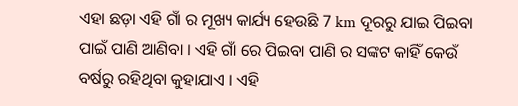ଏହା ଛଡ଼ା ଏହି ଗାଁ ର ମୂଖ୍ୟ କାର୍ଯ୍ୟ ହେଉଛି 7 km ଦୂରରୁ ଯାଇ ପିଇବା ପାଇଁ ପାଣି ଆଣିବା । ଏହି ଗାଁ ରେ ପିଇବା ପାଣି ର ସଙ୍କଟ କାହିଁ କେଉଁ ବର୍ଷରୁ ରହିଥିବା କୁହାଯାଏ । ଏହି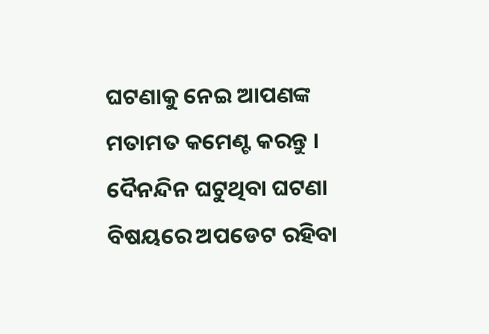ଘଟଣାକୁ ନେଇ ଆପଣଙ୍କ ମତାମତ କମେଣ୍ଟ କରନ୍ତୁ । ଦୈନନ୍ଦିନ ଘଟୁଥିବା ଘଟଣା ବିଷୟରେ ଅପଡେଟ ରହିବା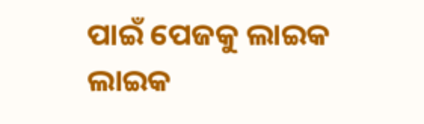ପାଇଁ ପେଜକୁ ଲାଇକ ଲାଇକ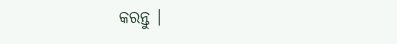କରନ୍ତୁ ।